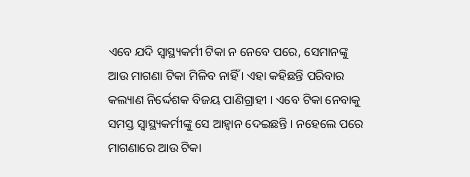ଏବେ ଯଦି ସ୍ୱାସ୍ଥ୍ୟକର୍ମୀ ଟିକା ନ ନେବେ ପରେ, ସେମାନଙ୍କୁ ଆଉ ମାଗଣା ଟିକା ମିଳିବ ନାହିଁ । ଏହା କହିଛନ୍ତି ପରିବାର କଲ୍ୟାଣ ନିର୍ଦ୍ଦେଶକ ବିଜୟ ପାଣିଗ୍ରାହୀ । ଏବେ ଟିକା ନେବାକୁ ସମସ୍ତ ସ୍ୱାସ୍ଥ୍ୟକର୍ମୀଙ୍କୁ ସେ ଆହ୍ୱାନ ଦେଇଛନ୍ତି । ନହେଲେ ପରେ ମାଗଣାରେ ଆଉ ଟିକା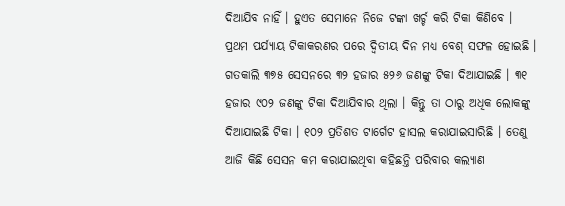ଦିଆଯିବ ନାହିଁ । ହୁଏତ ସେମାନେ ନିଜେ ଟଙ୍କା ଖର୍ଚ୍ଚ କରି ଟିକା କିଣିବେ । ପ୍ରଥମ ପର୍ଯ୍ୟାୟ ଟିକାକରଣର ପରେ ଦ୍ୱିତୀୟ ଦିନ ମଧ୍ୟ ବେଶ୍ ସଫଳ ହୋଇଛି । ଗତକାଲି ୩୭୫ ସେସନରେ ୩୨ ହଜାର ୫୨୬ ଜଣଙ୍କୁ ଟିକା ଦିଆଯାଇଛି । ୩୧ ହଜାର ୯୦୨ ଜଣଙ୍କୁ ଟିକା ଦିଆଯିବାର ଥିଲା । କିନ୍ତୁ ତା ଠାରୁ ଅଧିକ ଲୋକଙ୍କୁ ଦିଆଯାଇଛି ଟିକା । ୧୦୨ ପ୍ରତିଶତ ଟାର୍ଗେଟ ହାସଲ କରାଯାଇସାରିଛି । ତେଣୁ ଆଜି କିଛି ସେସନ କମ କରାଯାଇଥିବା କହିଛନ୍ତି ପରିବାର କଲ୍ୟାଣ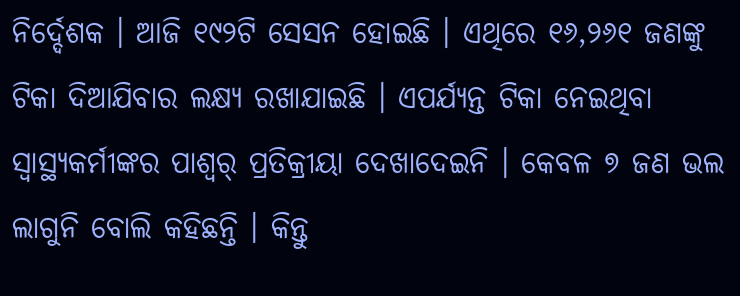ନିର୍ଦ୍ଦେଶକ । ଆଜି ୧୯୨ଟି ସେସନ ହୋଇଛି । ଏଥିରେ ୧୬,୨୬୧ ଜଣଙ୍କୁ ଟିକା ଦିଆଯିବାର ଲକ୍ଷ୍ୟ ରଖାଯାଇଛି । ଏପର୍ଯ୍ୟନ୍ତ ଟିକା ନେଇଥିବା ସ୍ୱାସ୍ଥ୍ୟକର୍ମୀଙ୍କର ପାଶ୍ୱର୍ ପ୍ରତିକ୍ରୀୟା ଦେଖାଦେଇନି । କେବଳ ୭ ଜଣ ଭଲ ଲାଗୁନି ବୋଲି କହିଛନ୍ତି । କିନ୍ତୁ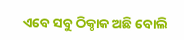ଏବେ ସବୁ ଠିକ୍ଠାକ ଅଛି ବୋଲି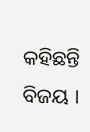କହିଛନ୍ତି ବିଜୟ ।